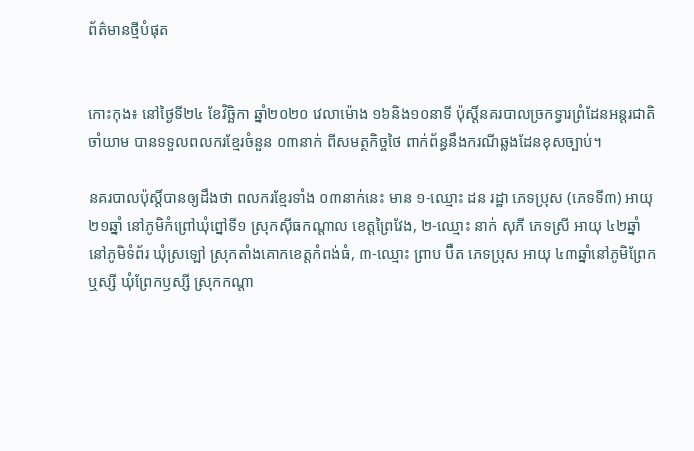ព័ត៌មានថ្មីបំផុត


កោះកុង៖ នៅថ្ងៃទី២៤ ខែវិច្ឆិកា ឆ្នាំ២០២០ វេលាម៉ោង ១៦និង១០នាទី ប៉ុស្តិ៍នគរបាលច្រកទ្វារព្រំដែនអន្តរជាតិចាំយាម បានទទួលពលករខ្មែរចំនួន ០៣នាក់ ពីសមត្ថកិច្ចថៃ ពាក់ព័ន្ធនឹងករណីឆ្លងដែនខុសច្បាប់។

នគរបាលប៉ុស្តិ៍បានឲ្យដឹងថា ពលករខ្មែរទាំង ០៣នាក់នេះ មាន ១-ឈ្មោះ ដន រដ្ឋា ភេទប្រុស (ភេទទី៣) អាយុ ២១ឆ្នាំ នៅភូមិកំព្រៅឃុំព្នៅទី១ ស្រុកស៊ីធកណ្តាល ខេត្តព្រៃវែង, ២-ឈ្មោះ នាក់ សុភី ភេទស្រី អាយុ ៤២ឆ្នាំ នៅភូមិទំព័រ ឃុំស្រឡៅ ស្រុកតាំងគោកខេត្តកំពង់ធំ, ៣-ឈ្មោះ ព្រាប ប៊ឺត ភេទប្រុស អាយុ ៤៣ឆ្នាំនៅភូមិព្រែកឬស្សី ឃុំព្រែកឫស្សី ស្រុកកណ្តា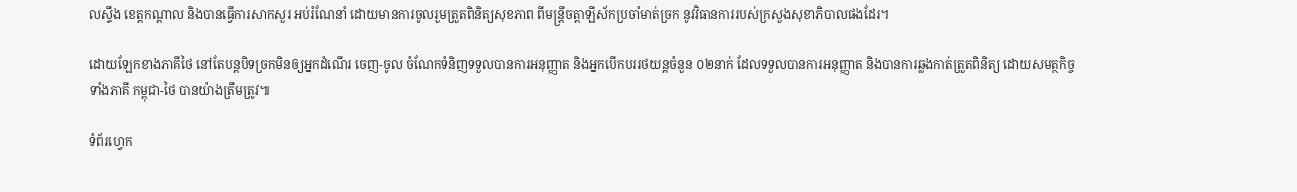លស្ទឹង ខេត្តកណ្តាល និងបានធ្វើការសាកសួរ អប់រំណែនាំ ដោយមានការចូលរួមត្រួតពិនិត្យសុខភាព ពីមន្រ្តីចត្តាឡីស័កប្រចាំមាត់ច្រក នូវវិធានការរបស់ក្រសួងសុខាភិបាលផងដែរ។

ដោយឡែកខាងភាគីថៃ នៅតែបន្តបិទច្រកមិនឲ្យអ្នកដំណើរ ចេញ-ចូល ចំណែកទំនិញទទួលបានការអនុញ្ញាត និងអ្នកបើកបររថយន្តចំនួន ០២នាក់ ដែលទទួលបានការអនុញ្ញាត និងបានការឆ្លងកាត់ត្រួតពិនិត្យ ដោយសមត្ថកិច្ចទាំងភាគី កម្ពុជា-ថៃ បានយ៉ាងត្រឹមត្រូវ៕

ទំព័រហ្វេក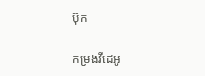ប៊ុក

កម្រងវីដេអូ